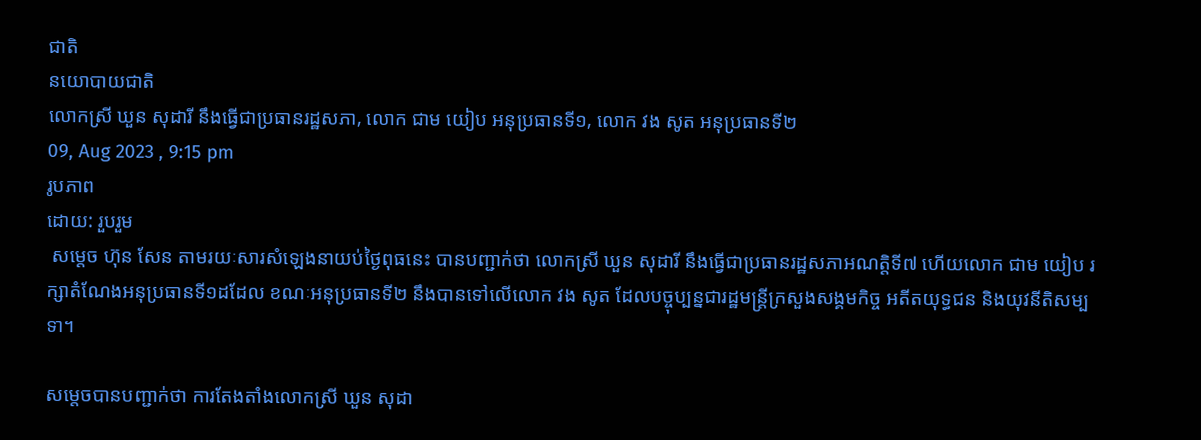ជាតិ
នយោបាយជាតិ
លោកស្រី ឃួន សុដារី នឹងធ្វើជាប្រធានរដ្ឋសភា, លោក ជាម យៀប អនុប្រធានទី១, លោក វង សូត អនុប្រធានទី២
09, Aug 2023 , 9:15 pm
រូបភាព
ដោយ: រួបរួម
 សម្តេច ហ៊ុន សែន តាមរយៈសារសំឡេងនាយប់ថ្ងៃពុធនេះ បានបញ្ជាក់ថា លោកស្រី ឃួន សុដារី នឹងធ្វើជាប្រធានរដ្ឋសភាអណត្តិទី៧ ហើយលោក ជាម យៀប រក្សាតំណែងអនុប្រធានទី១ដដែល ខណៈអនុប្រធានទី២ នឹងបានទៅលើលោក វង សូត ដែលបច្ចុប្បន្នជារដ្ឋមន្ត្រីក្រសួងសង្គមកិច្ច អតីតយុទ្ធជន និងយុវនីតិសម្បទា។

សម្តេចបានបញ្ជាក់ថា ការតែងតាំងលោកស្រី ឃួន សុដា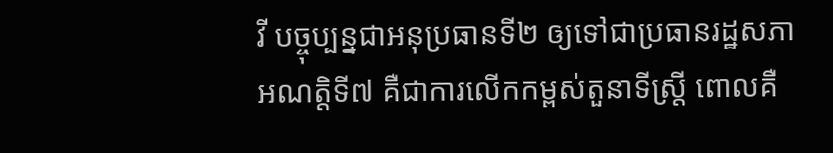វី បច្ចុប្បន្នជាអនុប្រធានទី២ ឲ្យទៅជាប្រធានរដ្ឋសភាអណត្តិទី៧ គឺជាការលើកកម្ពស់តួនាទីស្ត្រី ពោលគឺ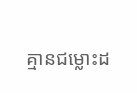គ្មានជម្លោះដ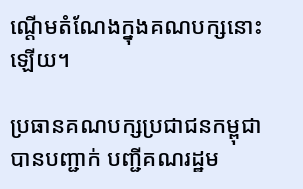ណ្តើមតំណែងក្នុងគណបក្សនោះឡើយ។

ប្រធានគណបក្សប្រជាជនកម្ពុជា បានបញ្ជាក់ បញ្ជីគណរដ្ឋម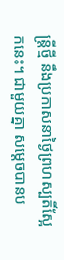ន្ត្រីថ្មី នឹងប្រកាសនាថ្ងៃព្រហស្បតិ៍ស្អែកនេះ។ ជាមួយគ្នា សម្តេចបានប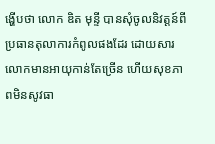ង្ហើបថា លោក ឌិត មុន្ទី បានសុំចូលនិវត្តន៍ពីប្រធានតុលាការកំពូលផងដែរ ដោយសារលោកមានអាយុកាន់តែច្រើន ហើយសុខភាពមិនសូវធា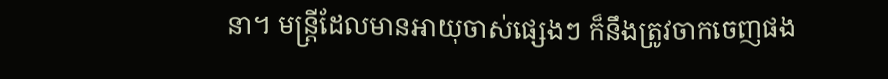នា។ មន្ត្រីដែលមានអាយុចាស់ផ្សេងៗ ក៏នឹងត្រូវចាកចេញផង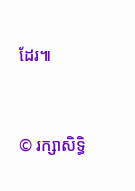ដែរ៕


© រក្សាសិទ្ធិ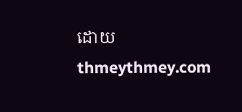ដោយ thmeythmey.com